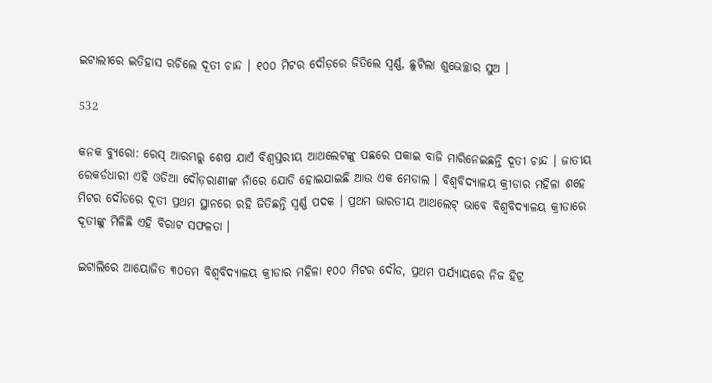ଇଟାଲୀରେ ଇତିହାସ ରଚିଲେ ଦୂତୀ ଚାନ୍ଦ । ୧୦୦ ମିଟର ଦୌଡ଼ରେ ଜିତିଲେ ସ୍ୱର୍ଣ୍ଣ, ଛୁଟିଲା ଶୁଭେଚ୍ଛାର ସୁଅ ।

532

କନକ ବ୍ୟୁରୋ: ରେସ୍ ଆରମ୍ଭରୁ ଶେଷ ଯାଏଁ ବିଶ୍ୱସ୍ତରୀୟ ଆଥଲେଟଙ୍କୁ ପଛରେ ପକାଇ ବାଜି ମାରିନେଇଛନ୍ତି ଦୂତୀ ଚାନ୍ଦ । ଜାତୀୟ ରେକର୍ଡଧାରୀ ଏହି ଓଡିଆ ଦୌଡ଼ରାଣୀଙ୍କ ନାଁରେ ଯୋଡି ହୋଇଯାଇଛି ଆଉ ଏକ ମେଡାଲ । ବିଶ୍ୱବିଦ୍ୟାଳୟ କ୍ରୀଡାର ମହିଳା ଶହେ ମିଟର ଦୌଡରେ ଦୂତୀ ପ୍ରଥମ ସ୍ଥାନରେ ରହି ଜିତିଛନ୍ତି ସ୍ୱର୍ଣ୍ଣ ପଦକ । ପ୍ରଥମ ଭାରତୀୟ ଆଥଲେଟ୍ ଭାବେ ବିଶ୍ୱବିଦ୍ୟାଳୟ କ୍ରୀଡାରେ ଦୂତୀଙ୍କୁ ମିଳିଛି ଏହି ବିରାଟ ସଫଳତା ।

ଇଟାଲିରେ ଆୟୋଜିତ ୩୦ତମ ବିଶ୍ୱବିଦ୍ୟାଳୟ କ୍ରୀଡାର ମହିଳା ୧୦୦ ମିଟର ଦୌଡ, ପ୍ରଥମ ପର୍ଯ୍ୟାୟରେ ନିଜ ହିଟ୍ର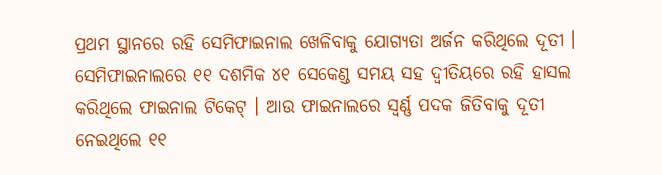ପ୍ରଥମ ସ୍ଥାନରେ ରହି ସେମିଫାଇନାଲ ଖେଳିବାକୁ ଯୋଗ୍ୟତା ଅର୍ଜନ କରିଥିଲେ ଦୂତୀ । ସେମିଫାଇନାଲରେ ୧୧ ଦଶମିକ ୪୧ ସେକେଣ୍ଡ ସମୟ ସହ ଦ୍ୱୀତିୟରେ ରହି ହାସଲ କରିଥିଲେ ଫାଇନାଲ ଟିକେଟ୍ । ଆଉ ଫାଇନାଲରେ ସ୍ୱର୍ଣ୍ଣ ପଦକ ଜିତିବାକୁ ଦୂତୀ ନେଇଥିଲେ ୧୧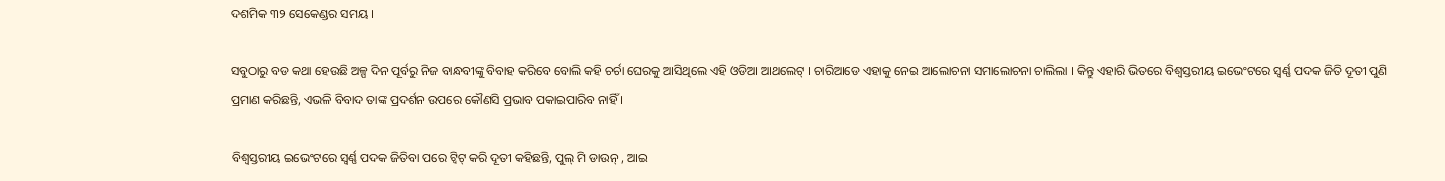ଦଶମିକ ୩୨ ସେକେଣ୍ଡର ସମୟ ।

ସବୁଠାରୁ ବଡ କଥା ହେଉଛି ଅଳ୍ପ ଦିନ ପୂର୍ବରୁ ନିଜ ବାନ୍ଧବୀଙ୍କୁ ବିବାହ କରିବେ ବୋଲି କହି ଚର୍ଚା ଘେରକୁ ଆସିଥିଲେ ଏହି ଓଡିଆ ଆଥଲେଟ୍ । ଚାରିଆଡେ ଏହାକୁ ନେଇ ଆଲୋଚନା ସମାଲୋଚନା ଚାଲିଲା । କିନ୍ତୁ ଏହାରି ଭିତରେ ବିଶ୍ୱସ୍ତରୀୟ ଇଭେଂଟରେ ସ୍ୱର୍ଣ୍ଣ ପଦକ ଜିତି ଦୂତୀ ପୁଣି ପ୍ରମାଣ କରିଛନ୍ତି, ଏଭଳି ବିବାଦ ତାଙ୍କ ପ୍ରଦର୍ଶନ ଉପରେ କୌଣସି ପ୍ରଭାବ ପକାଇପାରିବ ନାହିଁ ।

ବିଶ୍ୱସ୍ତରୀୟ ଇଭେଂଟରେ ସ୍ୱର୍ଣ୍ଣ ପଦକ ଜିତିବା ପରେ ଟ୍ୱିଟ୍ କରି ଦୂତୀ କହିଛନ୍ତି, ପୁଲ୍ ମି ଡାଉନ୍ , ଆଇ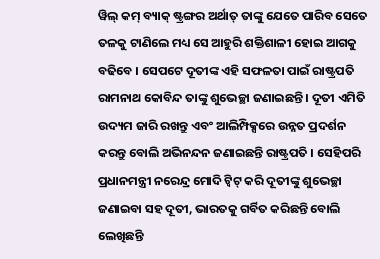ୱିଲ୍ କମ୍ ବ୍ୟାକ୍ ଷ୍ଟ୍ରଙ୍ଗର ଅର୍ଥାତ୍ ତାଙ୍କୁ ଯେତେ ପାରିବ ସେତେ ତଳକୁ ଟାଣିଲେ ମଧ୍ୟ ସେ ଆହୁରି ଶକ୍ତିଶାଳୀ ହୋଇ ଆଗକୁ ବଢିବେ । ସେପଟେ ଦୂତୀଙ୍କ ଏହି ସଫଳତା ପାଇଁ ରାଷ୍ଟ୍ରପତି ରାମନାଥ କୋବିନ୍ଦ ତାଙ୍କୁ ଶୁଭେଚ୍ଛା ଜଣାଇଛନ୍ତି । ଦୂତୀ ଏମିତି ଉଦ୍ୟମ ଜାରି ରଖନ୍ତୁ ଏବଂ ଆଲିମ୍ପିକ୍ସରେ ଉନ୍ନତ ପ୍ରଦର୍ଶନ କରନ୍ତୁ ବୋଲି ଅଭିନନ୍ଦନ ଜଣାଇଛନ୍ତି ରାଷ୍ଟ୍ରପତି । ସେହିପରି ପ୍ରଧାନମନ୍ତ୍ରୀ ନରେନ୍ଦ୍ର ମୋଦି ଟ୍ୱିଟ୍ କରି ଦୂତୀଙ୍କୁ ଶୁଭେଚ୍ଛା ଜଣାଇବା ସହ ଦୂତୀ, ଭାରତକୁ ଗର୍ବିତ କରିଛନ୍ତି ବୋଲି ଲେଖିଛନ୍ତି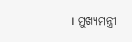। ମୁଖ୍ୟମନ୍ତ୍ରୀ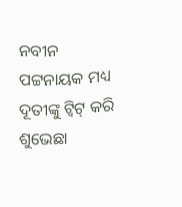ନବୀନ ପଟ୍ଟନାୟକ ମଧ୍ୟ ଦୂତୀଙ୍କୁ ଟ୍ୱିଟ୍ କରି ଶୁଭେଛା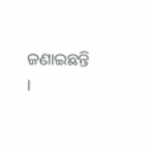ଜଣାଇଛନ୍ତି ।